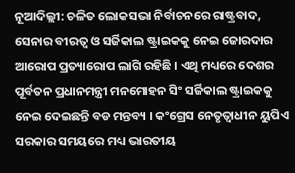ନୂଆଦିଲ୍ଲୀ: ଚଳିତ ଲୋକସଭା ନିର୍ବାଚନରେ ରାଷ୍ଟ୍ରବାଦ, ସେନାର ବୀରତ୍ବ ଓ ସର୍ଜିକାଲ ଷ୍ଟ୍ରାଇକକୁ ନେଇ ଜୋରଦାର ଆରୋପ ପ୍ରତ୍ୟାରୋପ ଲାଗି ରହିଛି । ଏଥି ମଧ୍ୟରେ ଦେଶର ପୂର୍ବତନ ପ୍ରଧାନମନ୍ତ୍ରୀ ମନମୋହନ ସିଂ ସର୍ଜିକାଲ ଷ୍ଟ୍ରାଇକକୁ ନେଇ ଦେଇଛନ୍ତି ବଡ ମନ୍ତବ୍ୟ । କଂଗ୍ରେସ ନେତୃତ୍ବାଧୀନ ୟୁପିଏ ସରକାର ସମୟରେ ମଧ୍ୟ ଭାରତୀୟ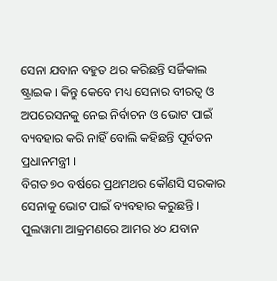ସେନା ଯବାନ ବହୁତ ଥର କରିଛନ୍ତି ସର୍ଜିକାଲ ଷ୍ଟ୍ରାଇକ । କିନ୍ତୁ କେବେ ମଧ୍ୟ ସେନାର ବୀରତ୍ବ ଓ ଅପରେସନକୁ ନେଇ ନିର୍ବାଚନ ଓ ଭୋଟ ପାଇଁ ବ୍ୟବହାର କରି ନାହିଁ ବୋଲି କହିଛନ୍ତି ପୂର୍ବତନ ପ୍ରଧାନମନ୍ତ୍ରୀ ।
ବିଗତ ୭୦ ବର୍ଷରେ ପ୍ରଥମଥର କୌଣସି ସରକାର ସେନାକୁ ଭୋଟ ପାଇଁ ବ୍ୟବହାର କରୁଛନ୍ତି । ପୁଲୱାମା ଆକ୍ରମଣରେ ଆମର ୪୦ ଯବାନ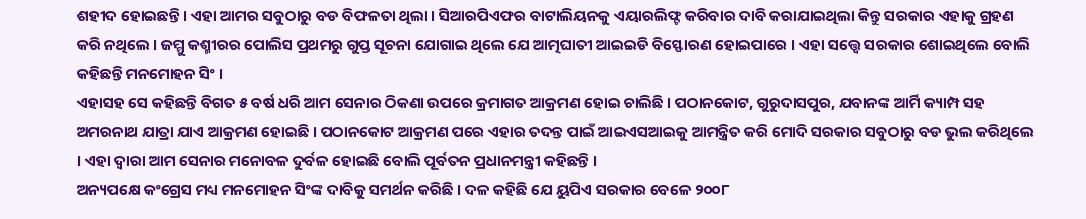ଶହୀଦ ହୋଇଛନ୍ତି । ଏହା ଆମର ସବୁଠାରୁ ବଡ ବିଫଳତା ଥିଲା । ସିଆରପିଏଫର ବାଟାଲିୟନକୁ ଏୟାରଲିଫ୍ଟ କରିବାର ଦାବି କରାଯାଇଥିଲା କିନ୍ତୁ ସରକାର ଏହାକୁ ଗ୍ରହଣ କରି ନଥିଲେ । ଜମ୍ମୁ କଶ୍ମୀରର ପୋଲିସ ପ୍ରଥମରୁ ଗୁପ୍ତ ସୂଚନା ଯୋଗାଇ ଥିଲେ ଯେ ଆତ୍ମଘାତୀ ଆଇଇଡି ବିସ୍ଫୋରଣ ହୋଇପାରେ । ଏହା ସତ୍ତ୍ବେ ସରକାର ଶୋଇଥିଲେ ବୋଲି କହିଛନ୍ତି ମନମୋହନ ସିଂ ।
ଏହାସହ ସେ କହିଛନ୍ତି ବିଗତ ୫ ବର୍ଷ ଧରି ଆମ ସେନାର ଠିକଣା ଉପରେ କ୍ରମାଗତ ଆକ୍ରମଣ ହୋଇ ଚାଲିଛି । ପଠାନକୋଟ, ଗୁରୁଦାସପୁର, ଯବାନଙ୍କ ଆର୍ମି କ୍ୟାମ୍ପ ସହ ଅମରନାଥ ଯାତ୍ରା ଯାଏ ଆକ୍ରମଣ ହୋଇଛି । ପଠାନକୋଟ ଆକ୍ରମଣ ପରେ ଏହାର ତଦନ୍ତ ପାଇଁ ଆଇଏସଆଇକୁ ଆମନ୍ତ୍ରିତ କରି ମୋଦି ସରକାର ସବୁଠାରୁ ବଡ ଭୁଲ କରିଥିଲେ । ଏହା ଦ୍ବାରା ଆମ ସେନାର ମନୋବଳ ଦୁର୍ବଳ ହୋଇଛି ବୋଲି ପୂର୍ବତନ ପ୍ରଧାନମନ୍ତ୍ରୀ କହିଛନ୍ତି ।
ଅନ୍ୟପକ୍ଷେ କଂଗ୍ରେସ ମଧ୍ୟ ମନମୋହନ ସିଂଙ୍କ ଦାବିକୁ ସମର୍ଥନ କରିଛି । ଦଳ କହିଛି ଯେ ୟୁପିଏ ସରକାର ବେଳେ ୨୦୦୮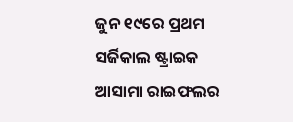ଜୁନ ୧୯ରେ ପ୍ରଥମ ସର୍ଜିକାଲ ଷ୍ଟ୍ରାଇକ ଆସାମା ରାଇଫଲର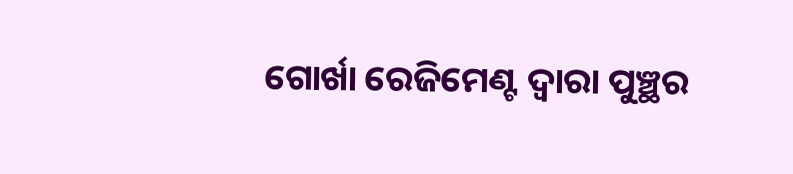ଗୋର୍ଖା ରେଜିମେଣ୍ଟ ଦ୍ବାରା ପୁଞ୍ଛର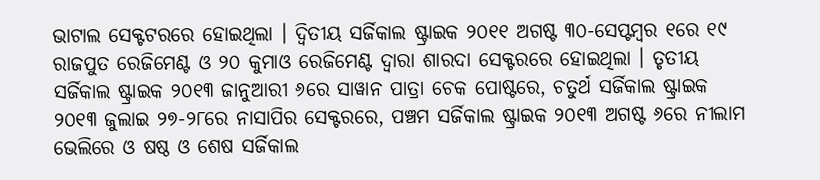ଭାଟାଲ ସେକ୍ଟଟରରେ ହୋଇଥିଲା । ଦ୍ବିତୀୟ ସର୍ଜିକାଲ ଷ୍ଟ୍ରାଇକ ୨୦୧୧ ଅଗଷ୍ଟ ୩୦-ସେପ୍ଟମ୍ବର ୧ରେ ୧୯ ରାଜପୁତ ରେଜିମେଣ୍ଟ ଓ ୨୦ କୁମାଓ ରେଜିମେଣ୍ଟ ଦ୍ବାରା ଶାରଦା ସେକ୍ଟରରେ ହୋଇଥିଲା । ତୃତୀୟ ସର୍ଜିକାଲ ଷ୍ଟ୍ରାଇକ ୨୦୧୩ ଜାନୁଆରୀ ୬ରେ ସାୱାନ ପାତ୍ରା ଚେକ ପୋଷ୍ଟରେ, ଚତୁର୍ଥ ସର୍ଜିକାଲ ଷ୍ଟ୍ରାଇକ ୨୦୧୩ ଜୁଲାଇ ୨୭-୨୮ରେ ନାସାପିର ସେକ୍ଟରରେ, ପଞ୍ଚମ ସର୍ଜିକାଲ ଷ୍ଟ୍ରାଇକ ୨୦୧୩ ଅଗଷ୍ଟ ୬ରେ ନୀଲାମ ଭେଲିରେ ଓ ଷଷ୍ଠ ଓ ଶେଷ ସର୍ଜିକାଲ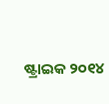ଷ୍ଟ୍ରାଇକ ୨୦୧୪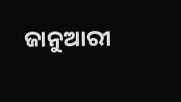ଜାନୁଆରୀ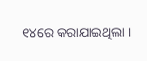୧୪ରେ କରାଯାଇଥିଲା ।